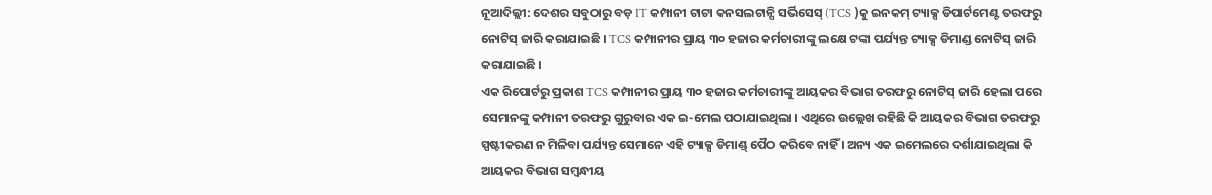ନୂଆଦିଲ୍ଲୀ: ଦେଶର ସବୁଠାରୁ ବଡ଼ IT କମ୍ପାନୀ ଟାଟା କନସଲଟାନ୍ସି ସର୍ଭିସେସ୍ (TCS )କୁ ଇନକମ୍ ଟ୍ୟାକ୍ସ ଡିପାର୍ଟମେଣ୍ଟ ତରଫରୁ ନୋଟିସ୍ ଜାରି କରାଯାଇଛି । TCS କମ୍ପାନୀର ପ୍ରାୟ ୩୦ ହଜାର କର୍ମଚାରୀଙ୍କୁ ଲକ୍ଷେ ଟଙ୍କା ପର୍ଯ୍ୟନ୍ତ ଟ୍ୟାକ୍ସ ଡିମାଣ୍ଡ ନୋଟିସ୍ ଜାରି କରାଯାଇଛି ।
ଏକ ରିପୋର୍ଟରୁ ପ୍ରକାଶ TCS କମ୍ପାନୀର ପ୍ରାୟ ୩୦ ହଜାର କର୍ମଚାରୀଙ୍କୁ ଆୟକର ବିଭାଗ ତରଫରୁ ନୋଟିସ୍ ଜାରି ହେଲା ପରେ ସେମାନଙ୍କୁ କମ୍ପାନୀ ତରଫରୁ ଗୁରୁବାର ଏକ ଇ-ମେଲ ପଠାଯାଇଥିଲା । ଏଥିରେ ଉଲ୍ଲେଖ ରହିଛି କି ଆୟକର ବିଭାଗ ତରଫରୁ ସ୍ପଷ୍ଟୀକରଣ ନ ମିଳିବା ପର୍ଯ୍ୟନ୍ତ ସେମାନେ ଏହି ଟ୍ୟାକ୍ସ ଡିମାଣ୍ଡ୍ ପୈଠ କରିବେ ନାହିଁ । ଅନ୍ୟ ଏକ ଇମେଲରେ ଦର୍ଶାଯାଇଥିଲା କି ଆୟକର ବିଭାଗ ସମ୍ବନ୍ଧୀୟ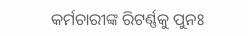କର୍ମଚାରୀଙ୍କ ରିଟର୍ଣ୍ଣକୁ ପୁନଃ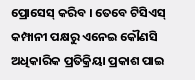ପ୍ରୋସେସ୍ କରିବ । ତେବେ ଟିସିଏସ୍ କମ୍ପାନୀ ପକ୍ଷରୁ ଏନେଇ କୌଣସି ଅଧିକାରିକ ପ୍ରତିକ୍ରିୟା ପ୍ରକାଶ ପାଇ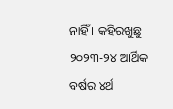ନାହିଁ । କହିରଖୁଛୁ ୨୦୨୩-୨୪ ଆର୍ଥିକ ବର୍ଷର ୪ର୍ଥ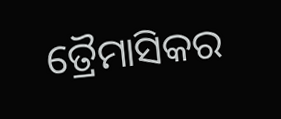ତ୍ରୈମାସିକର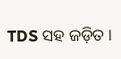TDS ସହ ଜଡ଼ିତ ।